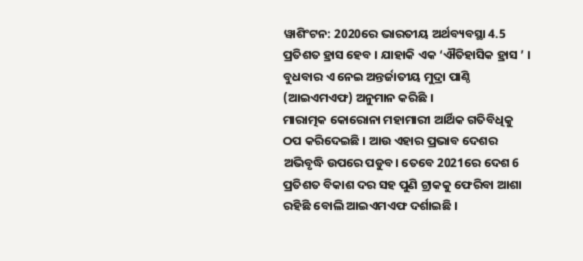ୱାଶିଂଟନ: 2020ରେ ଭାରତୀୟ ଅର୍ଥବ୍ୟବସ୍ଥା 4.5 ପ୍ରତିଶତ ହ୍ରାସ ହେବ । ଯାହାକି ଏକ ‘ଐତିହାସିକ ହ୍ରାସ ’ । ବୁଧବାର ଏ ନେଇ ଅନ୍ତର୍ଜାତୀୟ ମୁଦ୍ରା ପାଣ୍ଠି (ଆଇଏମଏଫ) ଅନୁମାନ କରିଛି ।
ମାରାତ୍ମକ କୋରୋନା ମହାମାରୀ ଆର୍ଥିକ ଗତିବିଧିକୁ ଠପ କରିଦେଇଛି । ଆଉ ଏହାର ପ୍ରଭାବ ଦେଶର ଅଭିବୃଦ୍ଧି ଉପରେ ପଡୁବ। ତେବେ 2021ରେ ଦେଶ 6 ପ୍ରତିଶତ ବିକାଶ ଦର ସହ ପୁଣି ଟ୍ରାକକୁ ଫେରିବା ଆଶା ରହିଛି ବୋଲି ଆଇଏମଏଫ ଦର୍ଶାଇଛି ।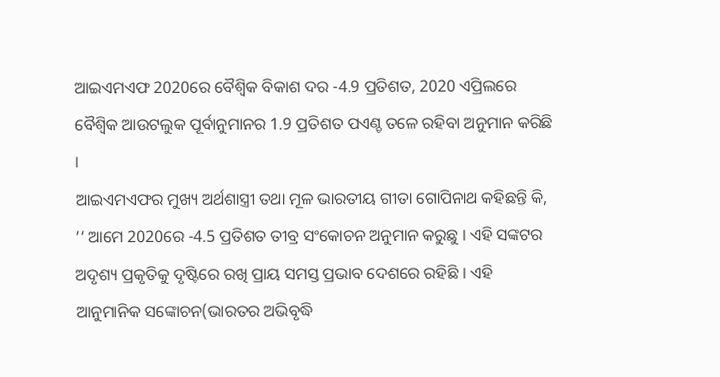ଆଇଏମଏଫ 2020ରେ ବୈଶ୍ବିକ ବିକାଶ ଦର -4.9 ପ୍ରତିଶତ, 2020 ଏପ୍ରିଲରେ ବୈଶ୍ବିକ ଆଉଟଲୁକ ପୂର୍ବାନୁମାନର 1.9 ପ୍ରତିଶତ ପଏଣ୍ଚ ତଳେ ରହିବା ଅନୁମାନ କରିଛି ।
ଆଇଏମଏଫର ମୁଖ୍ୟ ଅର୍ଥଶାସ୍ତ୍ରୀ ତଥା ମୂଳ ଭାରତୀୟ ଗୀତା ଗୋପିନାଥ କହିଛନ୍ତି କି, ‘‘ ଆମେ 2020ରେ -4.5 ପ୍ରତିଶତ ତୀବ୍ର ସଂକୋଚନ ଅନୁମାନ କରୁଛୁ । ଏହି ସଙ୍କଟର ଅଦୃଶ୍ୟ ପ୍ରକୃତିକୁ ଦୃଷ୍ଟିରେ ରଖି ପ୍ରାୟ ସମସ୍ତ ପ୍ରଭାବ ଦେଶରେ ରହିଛି । ଏହି ଆନୁମାନିକ ସଙ୍କୋଚନ(ଭାରତର ଅଭିବୃଦ୍ଧି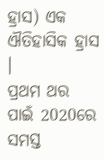ହ୍ରାସ) ଏକ ଐତିହାସିକ ହ୍ରାସ ।
ପ୍ରଥମ ଥର ପାଇଁ 2020ରେ ସମସ୍ତ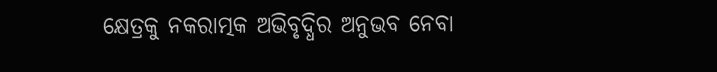କ୍ଷେତ୍ରକୁ ନକରାତ୍ମକ ଅଭିବୃଦ୍ଧିର ଅନୁଭବ ନେବା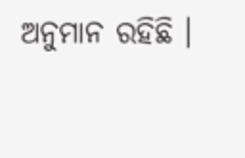ଅନୁମାନ ରହିଛି ।